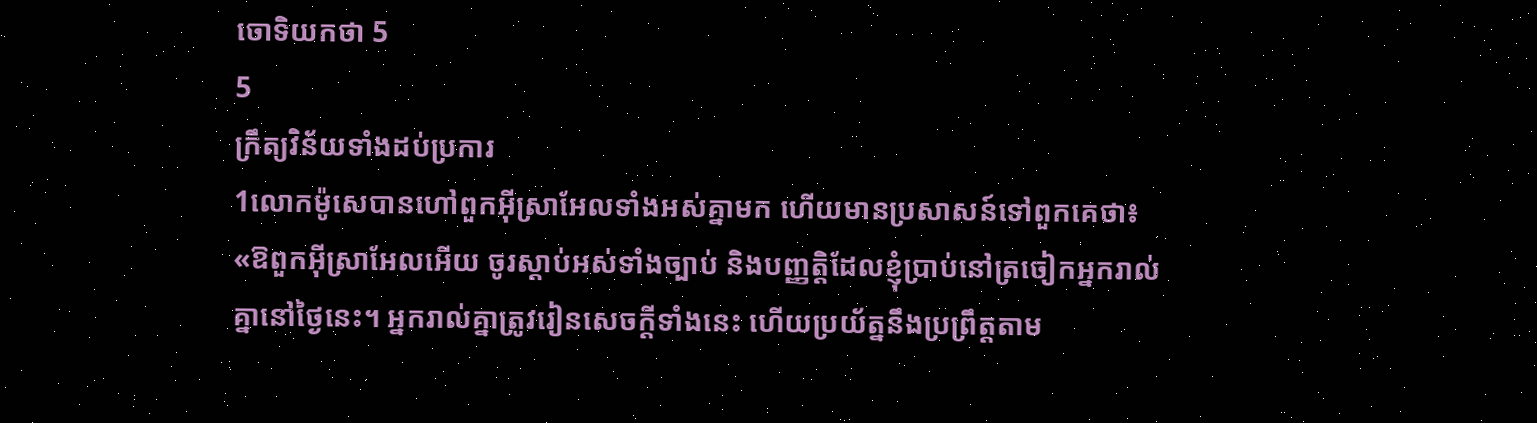ចោទិយកថា 5
5
ក្រឹត្យវិន័យទាំងដប់ប្រការ
1លោកម៉ូសេបានហៅពួកអ៊ីស្រាអែលទាំងអស់គ្នាមក ហើយមានប្រសាសន៍ទៅពួកគេថា៖ «ឱពួកអ៊ីស្រាអែលអើយ ចូរស្តាប់អស់ទាំងច្បាប់ និងបញ្ញត្តិដែលខ្ញុំប្រាប់នៅត្រចៀកអ្នករាល់គ្នានៅថ្ងៃនេះ។ អ្នករាល់គ្នាត្រូវរៀនសេចក្ដីទាំងនេះ ហើយប្រយ័ត្ននឹងប្រព្រឹត្តតាម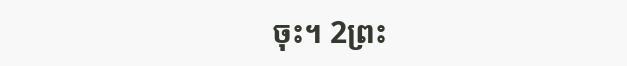ចុះ។ 2ព្រះ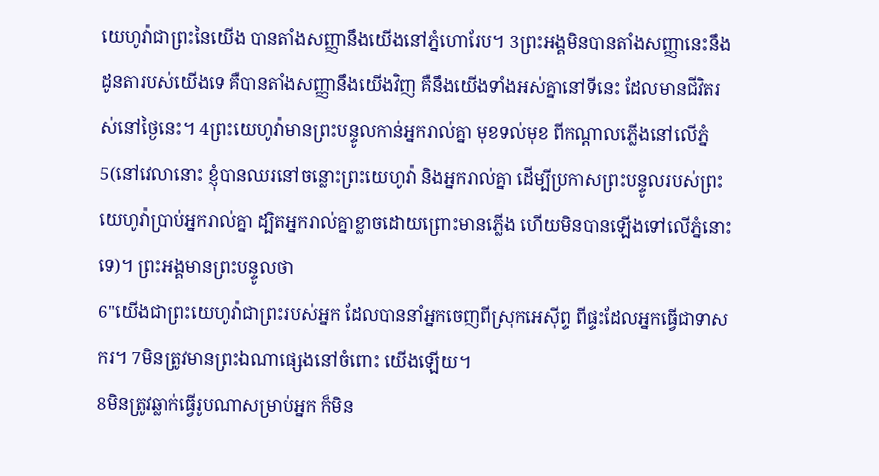យេហូវ៉ាជាព្រះនៃយើង បានតាំងសញ្ញានឹងយើងនៅភ្នំហោរែប។ 3ព្រះអង្គមិនបានតាំងសញ្ញានេះនឹងដូនតារបស់យើងទេ គឺបានតាំងសញ្ញានឹងយើងវិញ គឺនឹងយើងទាំងអស់គ្នានៅទីនេះ ដែលមានជីវិតរស់នៅថ្ងៃនេះ។ 4ព្រះយេហូវ៉ាមានព្រះបន្ទូលកាន់អ្នករាល់គ្នា មុខទល់មុខ ពីកណ្ដាលភ្លើងនៅលើភ្នំ 5(នៅវេលានោះ ខ្ញុំបានឈរនៅចន្លោះព្រះយេហូវ៉ា និងអ្នករាល់គ្នា ដើម្បីប្រកាសព្រះបន្ទូលរបស់ព្រះយេហូវ៉ាប្រាប់អ្នករាល់គ្នា ដ្បិតអ្នករាល់គ្នាខ្លាចដោយព្រោះមានភ្លើង ហើយមិនបានឡើងទៅលើភ្នំនោះទេ)។ ព្រះអង្គមានព្រះបន្ទូលថា
6"យើងជាព្រះយេហូវ៉ាជាព្រះរបស់អ្នក ដែលបាននាំអ្នកចេញពីស្រុកអេស៊ីព្ទ ពីផ្ទះដែលអ្នកធ្វើជាទាសករ។ 7មិនត្រូវមានព្រះឯណាផ្សេងនៅចំពោះ យើងឡើយ។
8មិនត្រូវឆ្លាក់ធ្វើរូបណាសម្រាប់អ្នក ក៏មិន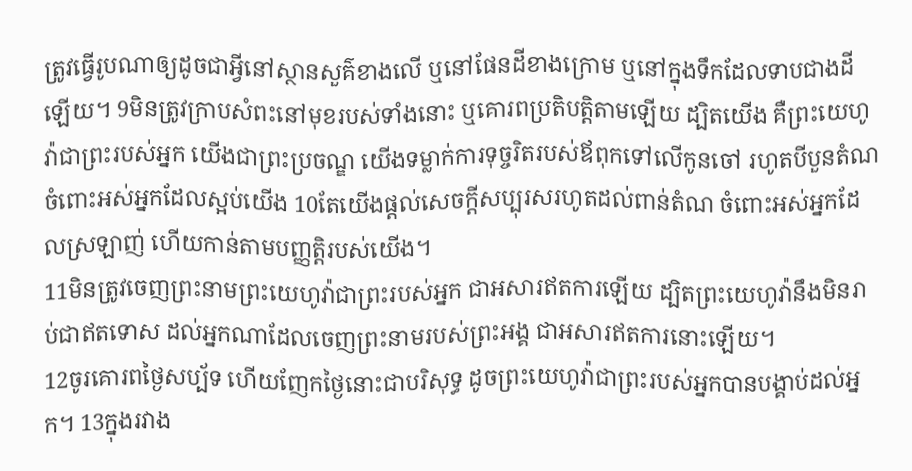ត្រូវធ្វើរូបណាឲ្យដូចជាអ្វីនៅស្ថានសួគ៌ខាងលើ ឬនៅផែនដីខាងក្រោម ឬនៅក្នុងទឹកដែលទាបជាងដីឡើយ។ 9មិនត្រូវក្រាបសំពះនៅមុខរបស់ទាំងនោះ ឬគោរពប្រតិបត្តិតាមឡើយ ដ្បិតយើង គឺព្រះយេហូវ៉ាជាព្រះរបស់អ្នក យើងជាព្រះប្រចណ្ឌ យើងទម្លាក់ការទុច្ចរិតរបស់ឪពុកទៅលើកូនចៅ រហូតបីបួនតំណចំពោះអស់អ្នកដែលស្អប់យើង 10តែយើងផ្តល់សេចក្ដីសប្បុរសរហូតដល់ពាន់តំណ ចំពោះអស់អ្នកដែលស្រឡាញ់ ហើយកាន់តាមបញ្ញត្តិរបស់យើង។
11មិនត្រូវចេញព្រះនាមព្រះយេហូវ៉ាជាព្រះរបស់អ្នក ជាអសារឥតការឡើយ ដ្បិតព្រះយេហូវ៉ានឹងមិនរាប់ជាឥតទោស ដល់អ្នកណាដែលចេញព្រះនាមរបស់ព្រះអង្គ ជាអសារឥតការនោះឡើយ។
12ចូរគោរពថ្ងៃសប្ប័ទ ហើយញែកថ្ងៃនោះជាបរិសុទ្ធ ដូចព្រះយេហូវ៉ាជាព្រះរបស់អ្នកបានបង្គាប់ដល់អ្នក។ 13ក្នុងរវាង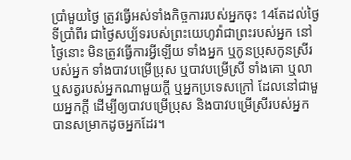ប្រាំមួយថ្ងៃ ត្រូវធ្វើអស់ទាំងកិច្ចការរបស់អ្នកចុះ 14តែដល់ថ្ងៃទីប្រាំពីរ ជាថ្ងៃសប្ប័ទរបស់ព្រះយេហូវ៉ាជាព្រះរបស់អ្នក នៅថ្ងៃនោះ មិនត្រូវធ្វើការអ្វីឡើយ ទាំងអ្នក ឬកូនប្រុសកូនស្រីរបស់អ្នក ទាំងបាវបម្រើប្រុស ឬបាវបម្រើស្រី ទាំងគោ ឬលា ឬសត្វរបស់អ្នកណាមួយក្តី ឬអ្នកប្រទេសក្រៅ ដែលនៅជាមួយអ្នកក្តី ដើម្បីឲ្យបាវបម្រើប្រុស និងបាវបម្រើស្រីរបស់អ្នក បានសម្រាកដូចអ្នកដែរ។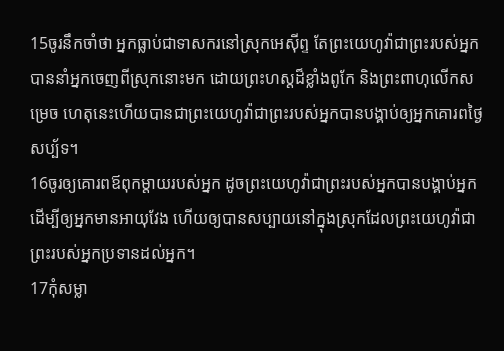15ចូរនឹកចាំថា អ្នកធ្លាប់ជាទាសករនៅស្រុកអេស៊ីព្ទ តែព្រះយេហូវ៉ាជាព្រះរបស់អ្នកបាននាំអ្នកចេញពីស្រុកនោះមក ដោយព្រះហស្តដ៏ខ្លាំងពូកែ និងព្រះពាហុលើកសម្រេច ហេតុនេះហើយបានជាព្រះយេហូវ៉ាជាព្រះរបស់អ្នកបានបង្គាប់ឲ្យអ្នកគោរពថ្ងៃសប្ប័ទ។
16ចូរឲ្យគោរពឪពុកម្តាយរបស់អ្នក ដូចព្រះយេហូវ៉ាជាព្រះរបស់អ្នកបានបង្គាប់អ្នក ដើម្បីឲ្យអ្នកមានអាយុវែង ហើយឲ្យបានសប្បាយនៅក្នុងស្រុកដែលព្រះយេហូវ៉ាជាព្រះរបស់អ្នកប្រទានដល់អ្នក។
17កុំសម្លា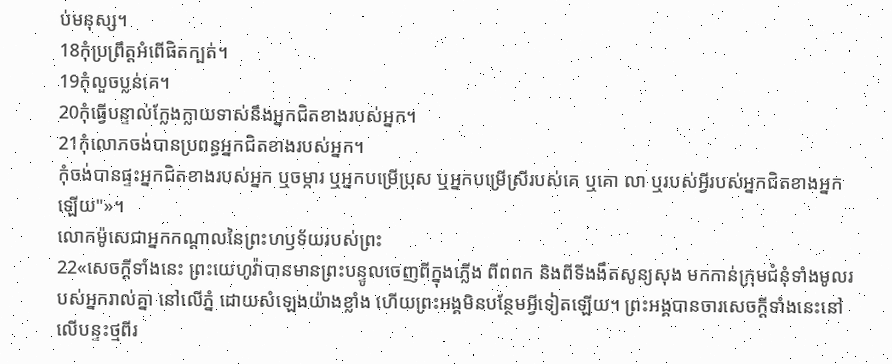ប់មនុស្ស។
18កុំប្រព្រឹត្តអំពើផិតក្បត់។
19កុំលួចប្លន់គេ។
20កុំធ្វើបន្ទាល់ក្លែងក្លាយទាស់នឹងអ្នកជិតខាងរបស់អ្នក។
21កុំលោភចង់បានប្រពន្ធអ្នកជិតខាងរបស់អ្នក។
កុំចង់បានផ្ទះអ្នកជិតខាងរបស់អ្នក ឬចម្ការ ឬអ្នកបម្រើប្រុស ឬអ្នកបម្រើស្រីរបស់គេ ឬគោ លា ឬរបស់អ្វីរបស់អ្នកជិតខាងអ្នកឡើយ"»។
លោកម៉ូសេជាអ្នកកណ្ដាលនៃព្រះហឫទ័យរបស់ព្រះ
22«សេចក្ដីទាំងនេះ ព្រះយេហូវ៉ាបានមានព្រះបន្ទូលចេញពីក្នុងភ្លើង ពីពពក និងពីទីងងឹតសូន្យសុង មកកាន់ក្រុមជំនុំទាំងមូលរបស់អ្នករាល់គ្នា នៅលើភ្នំ ដោយសំឡេងយ៉ាងខ្លាំង ហើយព្រះអង្គមិនបន្ថែមអ្វីទៀតឡើយ។ ព្រះអង្គបានចារសេចក្ដីទាំងនេះនៅលើបន្ទះថ្មពីរ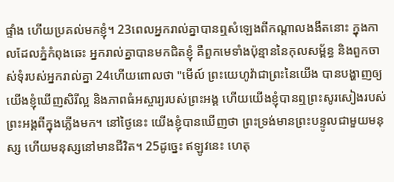ផ្ទាំង ហើយប្រគល់មកខ្ញុំ។ 23ពេលអ្នករាល់គ្នាបានឮសំឡេងពីកណ្ដាលងងឹតនោះ ក្នុងកាលដែលភ្នំកំពុងឆេះ អ្នករាល់គ្នាបានមកជិតខ្ញុំ គឺពួកមេទាំងប៉ុន្មាននៃកុលសម្ព័ន្ធ និងពួកចាស់ទុំរបស់អ្នករាល់គ្នា 24ហើយពោលថា "មើល៍ ព្រះយេហូវ៉ាជាព្រះនៃយើង បានបង្ហាញឲ្យយើងខ្ញុំឃើញសិរីល្អ និងភាពធំអស្ចារ្យរបស់ព្រះអង្គ ហើយយើងខ្ញុំបានឮព្រះសូរសៀងរបស់ព្រះអង្គពីក្នុងភ្លើងមក។ នៅថ្ងៃនេះ យើងខ្ញុំបានឃើញថា ព្រះទ្រង់មានព្រះបន្ទូលជាមួយមនុស្ស ហើយមនុស្សនៅមានជីវិត។ 25ដូច្នេះ ឥឡូវនេះ ហេតុ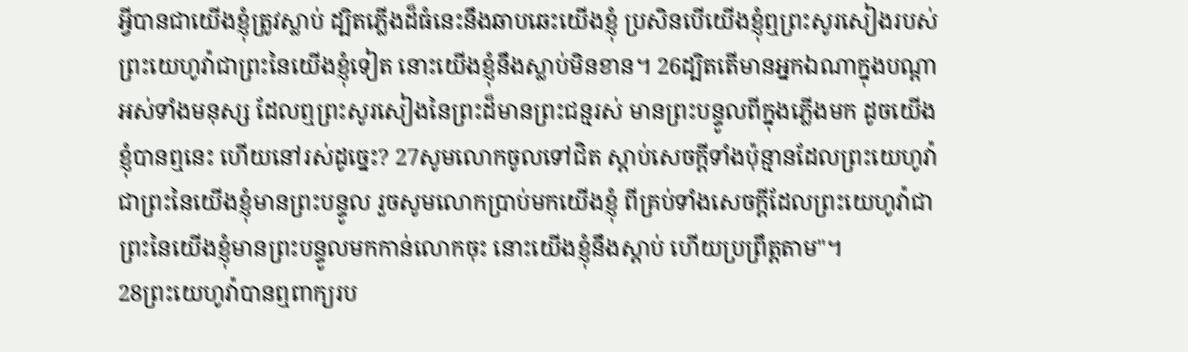អ្វីបានជាយើងខ្ញុំត្រូវស្លាប់ ដ្បិតភ្លើងដ៏ធំនេះនឹងឆាបឆេះយើងខ្ញុំ ប្រសិនបើយើងខ្ញុំឮព្រះសូរសៀងរបស់ព្រះយេហូវ៉ាជាព្រះនៃយើងខ្ញុំទៀត នោះយើងខ្ញុំនឹងស្លាប់មិនខាន។ 26ដ្បិតតើមានអ្នកឯណាក្នុងបណ្ដាអស់ទាំងមនុស្ស ដែលឮព្រះសូរសៀងនៃព្រះដ៏មានព្រះជន្មរស់ មានព្រះបន្ទូលពីក្នុងភ្លើងមក ដូចយើងខ្ញុំបានឮនេះ ហើយនៅរស់ដូច្នេះ? 27សូមលោកចូលទៅជិត ស្តាប់សេចក្ដីទាំងប៉ុន្មានដែលព្រះយេហូវ៉ាជាព្រះនៃយើងខ្ញុំមានព្រះបន្ទូល រួចសូមលោកប្រាប់មកយើងខ្ញុំ ពីគ្រប់ទាំងសេចក្ដីដែលព្រះយេហូវ៉ាជាព្រះនៃយើងខ្ញុំមានព្រះបន្ទូលមកកាន់លោកចុះ នោះយើងខ្ញុំនឹងស្តាប់ ហើយប្រព្រឹត្តតាម"។
28ព្រះយេហូវ៉ាបានឮពាក្យរប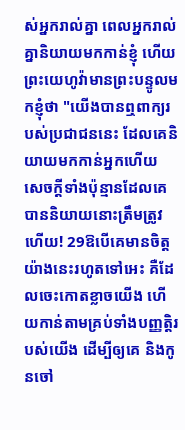ស់អ្នករាល់គ្នា ពេលអ្នករាល់គ្នានិយាយមកកាន់ខ្ញុំ ហើយព្រះយេហូវ៉ាមានព្រះបន្ទូលមកខ្ញុំថា "យើងបានឮពាក្យរបស់ប្រជាជននេះ ដែលគេនិយាយមកកាន់អ្នកហើយ សេចក្ដីទាំងប៉ុន្មានដែលគេបាននិយាយនោះត្រឹមត្រូវហើយ! 29ឱបើគេមានចិត្តយ៉ាងនេះរហូតទៅអេះ គឺដែលចេះកោតខ្លាចយើង ហើយកាន់តាមគ្រប់ទាំងបញ្ញត្តិរបស់យើង ដើម្បីឲ្យគេ និងកូនចៅ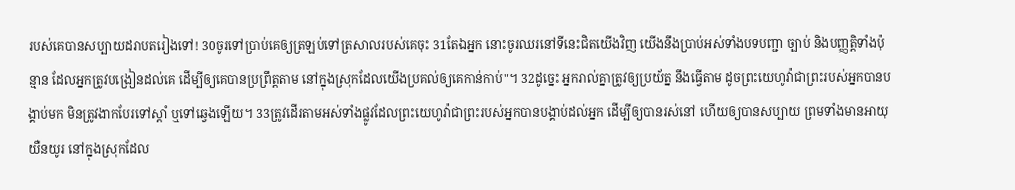របស់គេបានសប្បាយដរាបតរៀងទៅ! 30ចូរទៅប្រាប់គេឲ្យត្រឡប់ទៅត្រសាលរបស់គេចុះ 31តែឯអ្នក នោះចូរឈរនៅទីនេះជិតយើងវិញ យើងនឹងប្រាប់អស់ទាំងបទបញ្ជា ច្បាប់ និងបញ្ញត្តិទាំងប៉ុន្មាន ដែលអ្នកត្រូវបង្រៀនដល់គេ ដើម្បីឲ្យគេបានប្រព្រឹត្តតាម នៅក្នុងស្រុកដែលយើងប្រគល់ឲ្យគេកាន់កាប់"។ 32ដូច្នេះ អ្នករាល់គ្នាត្រូវឲ្យប្រយ័ត្ន នឹងធ្វើតាម ដូចព្រះយេហូវ៉ាជាព្រះរបស់អ្នកបានបង្គាប់មក មិនត្រូវងាកបែរទៅស្តាំ ឬទៅឆ្វេងឡើយ។ 33ត្រូវដើរតាមអស់ទាំងផ្លូវដែលព្រះយេហូវ៉ាជាព្រះរបស់អ្នកបានបង្គាប់ដល់អ្នក ដើម្បីឲ្យបានរស់នៅ ហើយឲ្យបានសប្បាយ ព្រមទាំងមានអាយុយឺនយូរ នៅក្នុងស្រុកដែល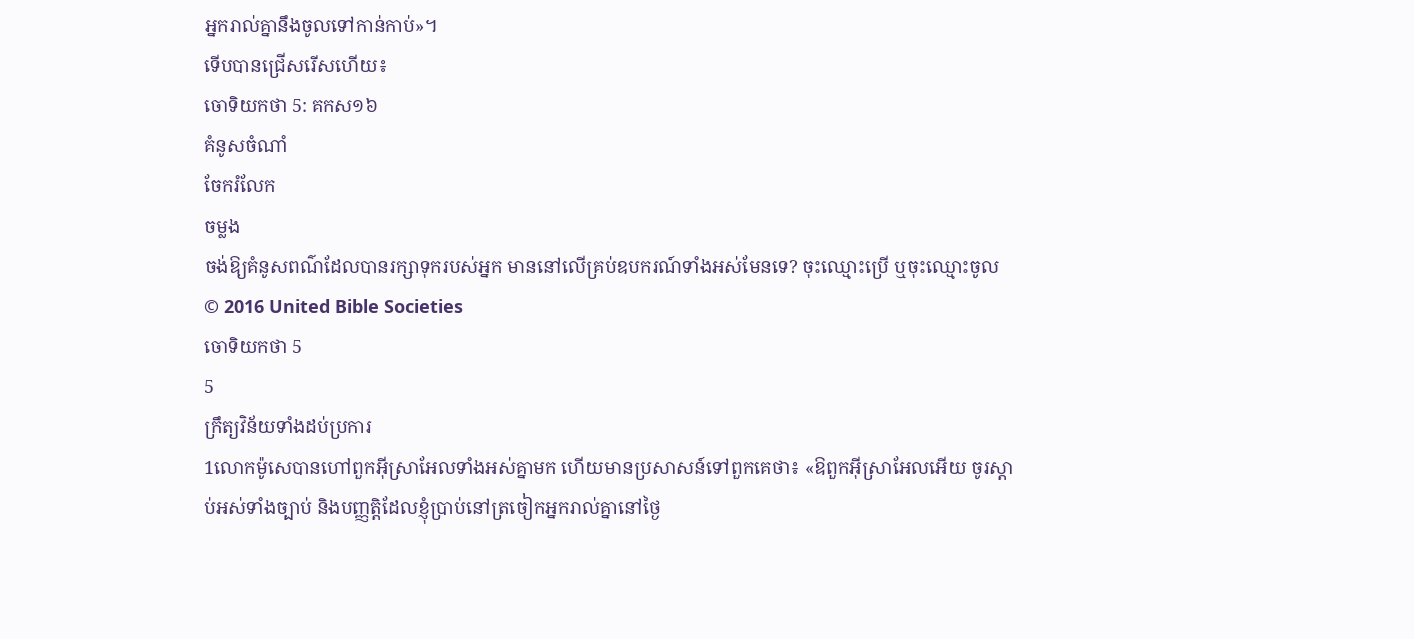អ្នករាល់គ្នានឹងចូលទៅកាន់កាប់»។
ទើបបានជ្រើសរើសហើយ៖
ចោទិយកថា 5: គកស១៦
គំនូសចំណាំ
ចែករំលែក
ចម្លង
ចង់ឱ្យគំនូសពណ៌ដែលបានរក្សាទុករបស់អ្នក មាននៅលើគ្រប់ឧបករណ៍ទាំងអស់មែនទេ? ចុះឈ្មោះប្រើ ឬចុះឈ្មោះចូល
© 2016 United Bible Societies
ចោទិយកថា 5
5
ក្រឹត្យវិន័យទាំងដប់ប្រការ
1លោកម៉ូសេបានហៅពួកអ៊ីស្រាអែលទាំងអស់គ្នាមក ហើយមានប្រសាសន៍ទៅពួកគេថា៖ «ឱពួកអ៊ីស្រាអែលអើយ ចូរស្តាប់អស់ទាំងច្បាប់ និងបញ្ញត្តិដែលខ្ញុំប្រាប់នៅត្រចៀកអ្នករាល់គ្នានៅថ្ងៃ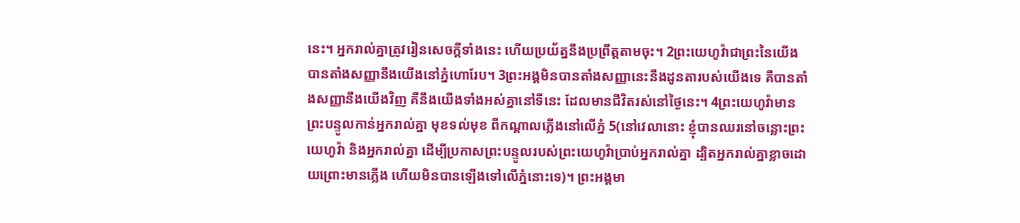នេះ។ អ្នករាល់គ្នាត្រូវរៀនសេចក្ដីទាំងនេះ ហើយប្រយ័ត្ននឹងប្រព្រឹត្តតាមចុះ។ 2ព្រះយេហូវ៉ាជាព្រះនៃយើង បានតាំងសញ្ញានឹងយើងនៅភ្នំហោរែប។ 3ព្រះអង្គមិនបានតាំងសញ្ញានេះនឹងដូនតារបស់យើងទេ គឺបានតាំងសញ្ញានឹងយើងវិញ គឺនឹងយើងទាំងអស់គ្នានៅទីនេះ ដែលមានជីវិតរស់នៅថ្ងៃនេះ។ 4ព្រះយេហូវ៉ាមានព្រះបន្ទូលកាន់អ្នករាល់គ្នា មុខទល់មុខ ពីកណ្ដាលភ្លើងនៅលើភ្នំ 5(នៅវេលានោះ ខ្ញុំបានឈរនៅចន្លោះព្រះយេហូវ៉ា និងអ្នករាល់គ្នា ដើម្បីប្រកាសព្រះបន្ទូលរបស់ព្រះយេហូវ៉ាប្រាប់អ្នករាល់គ្នា ដ្បិតអ្នករាល់គ្នាខ្លាចដោយព្រោះមានភ្លើង ហើយមិនបានឡើងទៅលើភ្នំនោះទេ)។ ព្រះអង្គមា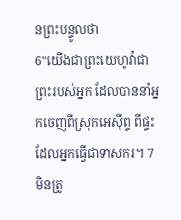នព្រះបន្ទូលថា
6"យើងជាព្រះយេហូវ៉ាជាព្រះរបស់អ្នក ដែលបាននាំអ្នកចេញពីស្រុកអេស៊ីព្ទ ពីផ្ទះដែលអ្នកធ្វើជាទាសករ។ 7មិនត្រូ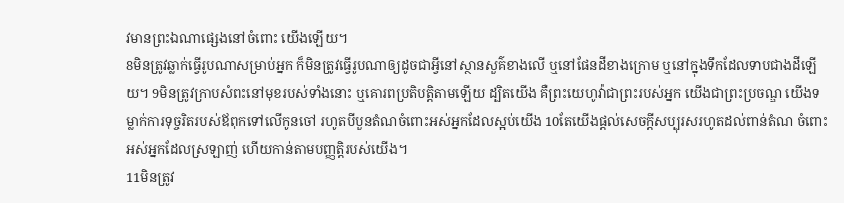វមានព្រះឯណាផ្សេងនៅចំពោះ យើងឡើយ។
8មិនត្រូវឆ្លាក់ធ្វើរូបណាសម្រាប់អ្នក ក៏មិនត្រូវធ្វើរូបណាឲ្យដូចជាអ្វីនៅស្ថានសួគ៌ខាងលើ ឬនៅផែនដីខាងក្រោម ឬនៅក្នុងទឹកដែលទាបជាងដីឡើយ។ 9មិនត្រូវក្រាបសំពះនៅមុខរបស់ទាំងនោះ ឬគោរពប្រតិបត្តិតាមឡើយ ដ្បិតយើង គឺព្រះយេហូវ៉ាជាព្រះរបស់អ្នក យើងជាព្រះប្រចណ្ឌ យើងទម្លាក់ការទុច្ចរិតរបស់ឪពុកទៅលើកូនចៅ រហូតបីបួនតំណចំពោះអស់អ្នកដែលស្អប់យើង 10តែយើងផ្តល់សេចក្ដីសប្បុរសរហូតដល់ពាន់តំណ ចំពោះអស់អ្នកដែលស្រឡាញ់ ហើយកាន់តាមបញ្ញត្តិរបស់យើង។
11មិនត្រូវ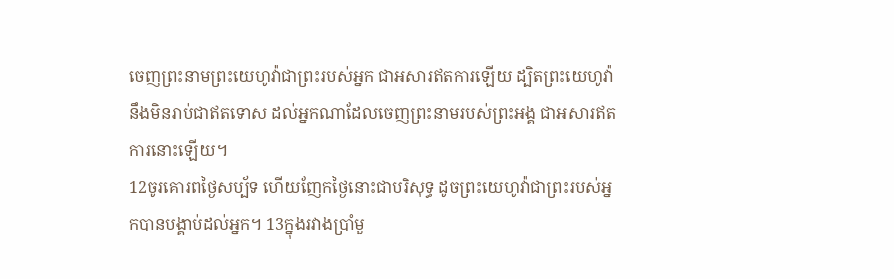ចេញព្រះនាមព្រះយេហូវ៉ាជាព្រះរបស់អ្នក ជាអសារឥតការឡើយ ដ្បិតព្រះយេហូវ៉ានឹងមិនរាប់ជាឥតទោស ដល់អ្នកណាដែលចេញព្រះនាមរបស់ព្រះអង្គ ជាអសារឥតការនោះឡើយ។
12ចូរគោរពថ្ងៃសប្ប័ទ ហើយញែកថ្ងៃនោះជាបរិសុទ្ធ ដូចព្រះយេហូវ៉ាជាព្រះរបស់អ្នកបានបង្គាប់ដល់អ្នក។ 13ក្នុងរវាងប្រាំមួ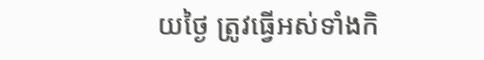យថ្ងៃ ត្រូវធ្វើអស់ទាំងកិ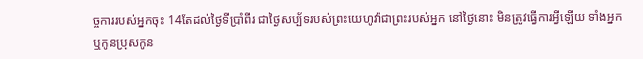ច្ចការរបស់អ្នកចុះ 14តែដល់ថ្ងៃទីប្រាំពីរ ជាថ្ងៃសប្ប័ទរបស់ព្រះយេហូវ៉ាជាព្រះរបស់អ្នក នៅថ្ងៃនោះ មិនត្រូវធ្វើការអ្វីឡើយ ទាំងអ្នក ឬកូនប្រុសកូន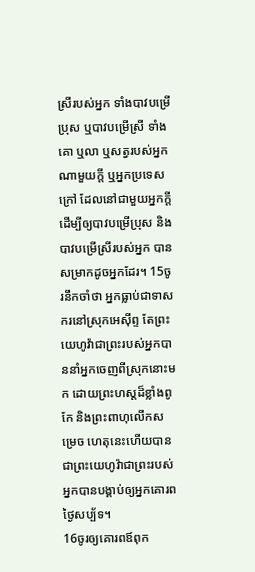ស្រីរបស់អ្នក ទាំងបាវបម្រើប្រុស ឬបាវបម្រើស្រី ទាំងគោ ឬលា ឬសត្វរបស់អ្នកណាមួយក្តី ឬអ្នកប្រទេសក្រៅ ដែលនៅជាមួយអ្នកក្តី ដើម្បីឲ្យបាវបម្រើប្រុស និងបាវបម្រើស្រីរបស់អ្នក បានសម្រាកដូចអ្នកដែរ។ 15ចូរនឹកចាំថា អ្នកធ្លាប់ជាទាសករនៅស្រុកអេស៊ីព្ទ តែព្រះយេហូវ៉ាជាព្រះរបស់អ្នកបាននាំអ្នកចេញពីស្រុកនោះមក ដោយព្រះហស្តដ៏ខ្លាំងពូកែ និងព្រះពាហុលើកសម្រេច ហេតុនេះហើយបានជាព្រះយេហូវ៉ាជាព្រះរបស់អ្នកបានបង្គាប់ឲ្យអ្នកគោរពថ្ងៃសប្ប័ទ។
16ចូរឲ្យគោរពឪពុក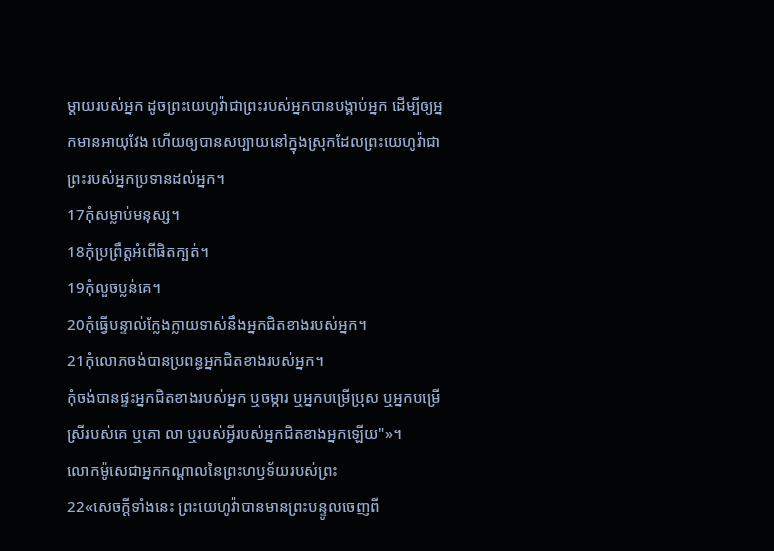ម្តាយរបស់អ្នក ដូចព្រះយេហូវ៉ាជាព្រះរបស់អ្នកបានបង្គាប់អ្នក ដើម្បីឲ្យអ្នកមានអាយុវែង ហើយឲ្យបានសប្បាយនៅក្នុងស្រុកដែលព្រះយេហូវ៉ាជាព្រះរបស់អ្នកប្រទានដល់អ្នក។
17កុំសម្លាប់មនុស្ស។
18កុំប្រព្រឹត្តអំពើផិតក្បត់។
19កុំលួចប្លន់គេ។
20កុំធ្វើបន្ទាល់ក្លែងក្លាយទាស់នឹងអ្នកជិតខាងរបស់អ្នក។
21កុំលោភចង់បានប្រពន្ធអ្នកជិតខាងរបស់អ្នក។
កុំចង់បានផ្ទះអ្នកជិតខាងរបស់អ្នក ឬចម្ការ ឬអ្នកបម្រើប្រុស ឬអ្នកបម្រើស្រីរបស់គេ ឬគោ លា ឬរបស់អ្វីរបស់អ្នកជិតខាងអ្នកឡើយ"»។
លោកម៉ូសេជាអ្នកកណ្ដាលនៃព្រះហឫទ័យរបស់ព្រះ
22«សេចក្ដីទាំងនេះ ព្រះយេហូវ៉ាបានមានព្រះបន្ទូលចេញពី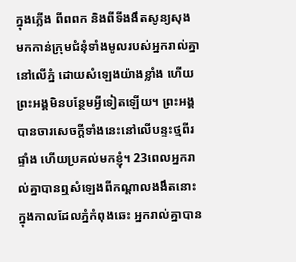ក្នុងភ្លើង ពីពពក និងពីទីងងឹតសូន្យសុង មកកាន់ក្រុមជំនុំទាំងមូលរបស់អ្នករាល់គ្នា នៅលើភ្នំ ដោយសំឡេងយ៉ាងខ្លាំង ហើយព្រះអង្គមិនបន្ថែមអ្វីទៀតឡើយ។ ព្រះអង្គបានចារសេចក្ដីទាំងនេះនៅលើបន្ទះថ្មពីរផ្ទាំង ហើយប្រគល់មកខ្ញុំ។ 23ពេលអ្នករាល់គ្នាបានឮសំឡេងពីកណ្ដាលងងឹតនោះ ក្នុងកាលដែលភ្នំកំពុងឆេះ អ្នករាល់គ្នាបាន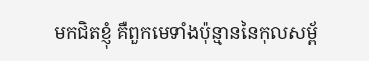មកជិតខ្ញុំ គឺពួកមេទាំងប៉ុន្មាននៃកុលសម្ព័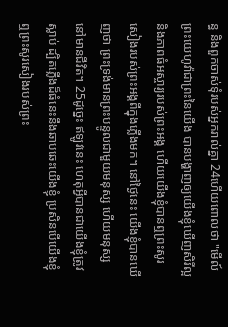ន្ធ និងពួកចាស់ទុំរបស់អ្នករាល់គ្នា 24ហើយពោលថា "មើល៍ ព្រះយេហូវ៉ាជាព្រះនៃយើង បានបង្ហាញឲ្យយើងខ្ញុំឃើញសិរីល្អ និងភាពធំអស្ចារ្យរបស់ព្រះអង្គ ហើយយើងខ្ញុំបានឮព្រះសូរសៀងរបស់ព្រះអង្គពីក្នុងភ្លើងមក។ នៅថ្ងៃនេះ យើងខ្ញុំបានឃើញថា ព្រះទ្រង់មានព្រះបន្ទូលជាមួយមនុស្ស ហើយមនុស្សនៅមានជីវិត។ 25ដូច្នេះ ឥឡូវនេះ ហេតុអ្វីបានជាយើងខ្ញុំត្រូវស្លាប់ ដ្បិតភ្លើងដ៏ធំនេះនឹងឆាបឆេះយើងខ្ញុំ ប្រសិនបើយើងខ្ញុំឮព្រះសូរសៀងរបស់ព្រះ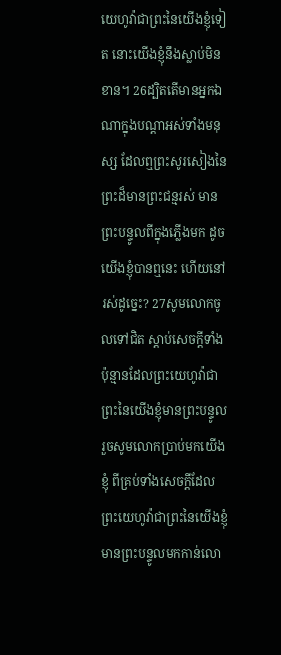យេហូវ៉ាជាព្រះនៃយើងខ្ញុំទៀត នោះយើងខ្ញុំនឹងស្លាប់មិនខាន។ 26ដ្បិតតើមានអ្នកឯណាក្នុងបណ្ដាអស់ទាំងមនុស្ស ដែលឮព្រះសូរសៀងនៃព្រះដ៏មានព្រះជន្មរស់ មានព្រះបន្ទូលពីក្នុងភ្លើងមក ដូចយើងខ្ញុំបានឮនេះ ហើយនៅរស់ដូច្នេះ? 27សូមលោកចូលទៅជិត ស្តាប់សេចក្ដីទាំងប៉ុន្មានដែលព្រះយេហូវ៉ាជាព្រះនៃយើងខ្ញុំមានព្រះបន្ទូល រួចសូមលោកប្រាប់មកយើងខ្ញុំ ពីគ្រប់ទាំងសេចក្ដីដែលព្រះយេហូវ៉ាជាព្រះនៃយើងខ្ញុំមានព្រះបន្ទូលមកកាន់លោ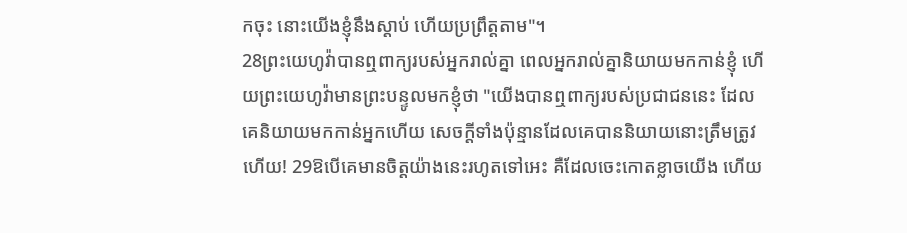កចុះ នោះយើងខ្ញុំនឹងស្តាប់ ហើយប្រព្រឹត្តតាម"។
28ព្រះយេហូវ៉ាបានឮពាក្យរបស់អ្នករាល់គ្នា ពេលអ្នករាល់គ្នានិយាយមកកាន់ខ្ញុំ ហើយព្រះយេហូវ៉ាមានព្រះបន្ទូលមកខ្ញុំថា "យើងបានឮពាក្យរបស់ប្រជាជននេះ ដែលគេនិយាយមកកាន់អ្នកហើយ សេចក្ដីទាំងប៉ុន្មានដែលគេបាននិយាយនោះត្រឹមត្រូវហើយ! 29ឱបើគេមានចិត្តយ៉ាងនេះរហូតទៅអេះ គឺដែលចេះកោតខ្លាចយើង ហើយ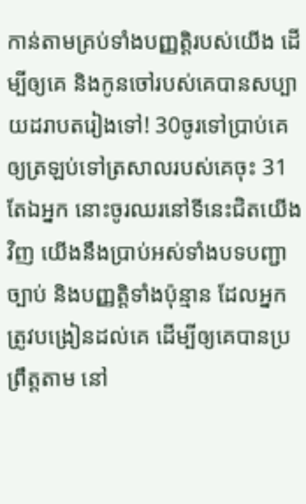កាន់តាមគ្រប់ទាំងបញ្ញត្តិរបស់យើង ដើម្បីឲ្យគេ និងកូនចៅរបស់គេបានសប្បាយដរាបតរៀងទៅ! 30ចូរទៅប្រាប់គេឲ្យត្រឡប់ទៅត្រសាលរបស់គេចុះ 31តែឯអ្នក នោះចូរឈរនៅទីនេះជិតយើងវិញ យើងនឹងប្រាប់អស់ទាំងបទបញ្ជា ច្បាប់ និងបញ្ញត្តិទាំងប៉ុន្មាន ដែលអ្នកត្រូវបង្រៀនដល់គេ ដើម្បីឲ្យគេបានប្រព្រឹត្តតាម នៅ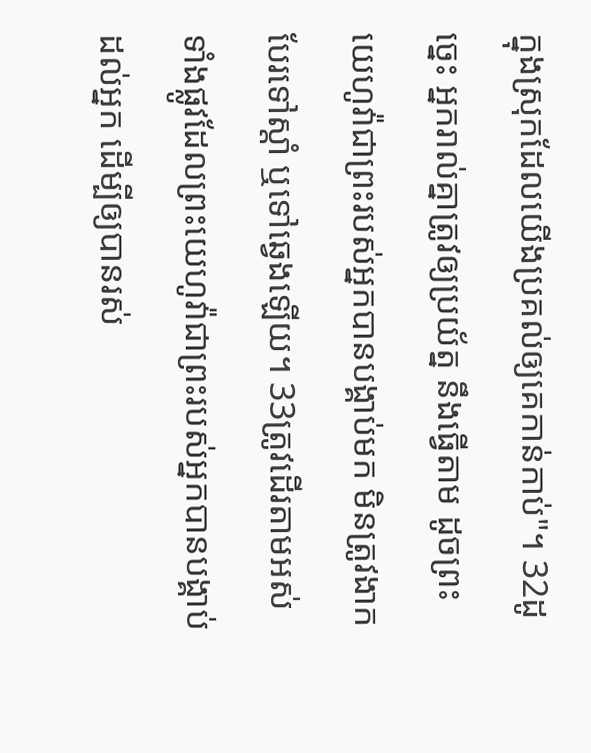ក្នុងស្រុកដែលយើងប្រគល់ឲ្យគេកាន់កាប់"។ 32ដូច្នេះ អ្នករាល់គ្នាត្រូវឲ្យប្រយ័ត្ន នឹងធ្វើតាម ដូចព្រះយេហូវ៉ាជាព្រះរបស់អ្នកបានបង្គាប់មក មិនត្រូវងាកបែរទៅស្តាំ ឬទៅឆ្វេងឡើយ។ 33ត្រូវដើរតាមអស់ទាំងផ្លូវដែលព្រះយេហូវ៉ាជាព្រះរបស់អ្នកបានបង្គាប់ដល់អ្នក ដើម្បីឲ្យបានរស់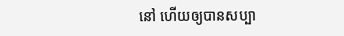នៅ ហើយឲ្យបានសប្បា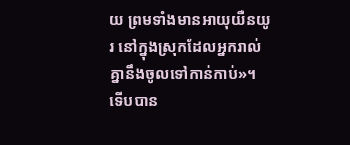យ ព្រមទាំងមានអាយុយឺនយូរ នៅក្នុងស្រុកដែលអ្នករាល់គ្នានឹងចូលទៅកាន់កាប់»។
ទើបបាន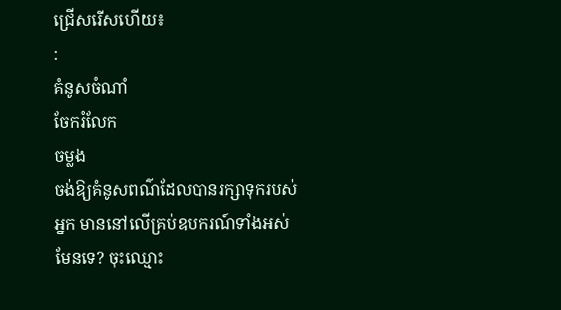ជ្រើសរើសហើយ៖
:
គំនូសចំណាំ
ចែករំលែក
ចម្លង
ចង់ឱ្យគំនូសពណ៌ដែលបានរក្សាទុករបស់អ្នក មាននៅលើគ្រប់ឧបករណ៍ទាំងអស់មែនទេ? ចុះឈ្មោះ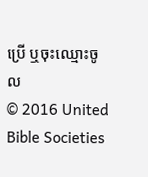ប្រើ ឬចុះឈ្មោះចូល
© 2016 United Bible Societies